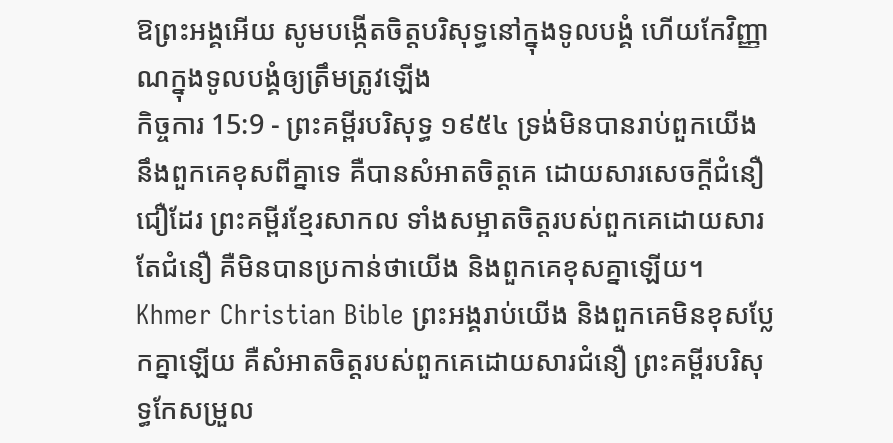ឱព្រះអង្គអើយ សូមបង្កើតចិត្តបរិសុទ្ធនៅក្នុងទូលបង្គំ ហើយកែវិញ្ញាណក្នុងទូលបង្គំឲ្យត្រឹមត្រូវឡើង
កិច្ចការ 15:9 - ព្រះគម្ពីរបរិសុទ្ធ ១៩៥៤ ទ្រង់មិនបានរាប់ពួកយើង នឹងពួកគេខុសពីគ្នាទេ គឺបានសំអាតចិត្តគេ ដោយសារសេចក្ដីជំនឿជឿដែរ ព្រះគម្ពីរខ្មែរសាកល ទាំងសម្អាតចិត្តរបស់ពួកគេដោយសារតែជំនឿ គឺមិនបានប្រកាន់ថាយើង និងពួកគេខុសគ្នាឡើយ។ Khmer Christian Bible ព្រះអង្គរាប់យើង និងពួកគេមិនខុសប្លែកគ្នាឡើយ គឺសំអាតចិត្តរបស់ពួកគេដោយសារជំនឿ ព្រះគម្ពីរបរិសុទ្ធកែសម្រួល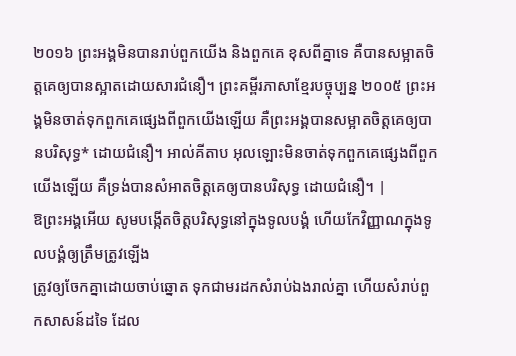២០១៦ ព្រះអង្គមិនបានរាប់ពួកយើង និងពួកគេ ខុសពីគ្នាទេ គឺបានសម្អាតចិត្តគេឲ្យបានស្អាតដោយសារជំនឿ។ ព្រះគម្ពីរភាសាខ្មែរបច្ចុប្បន្ន ២០០៥ ព្រះអង្គមិនចាត់ទុកពួកគេផ្សេងពីពួកយើងឡើយ គឺព្រះអង្គបានសម្អាតចិត្តគេឲ្យបានបរិសុទ្ធ* ដោយជំនឿ។ អាល់គីតាប អុលឡោះមិនចាត់ទុកពួកគេផ្សេងពីពួកយើងឡើយ គឺទ្រង់បានសំអាតចិត្ដគេឲ្យបានបរិសុទ្ធ ដោយជំនឿ។ |
ឱព្រះអង្គអើយ សូមបង្កើតចិត្តបរិសុទ្ធនៅក្នុងទូលបង្គំ ហើយកែវិញ្ញាណក្នុងទូលបង្គំឲ្យត្រឹមត្រូវឡើង
ត្រូវឲ្យចែកគ្នាដោយចាប់ឆ្នោត ទុកជាមរដកសំរាប់ឯងរាល់គ្នា ហើយសំរាប់ពួកសាសន៍ដទៃ ដែល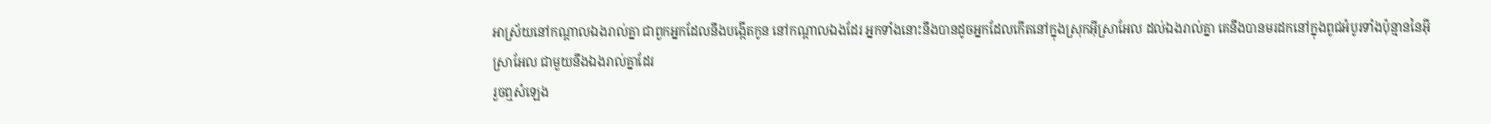អាស្រ័យនៅកណ្តាលឯងរាល់គ្នា ជាពួកអ្នកដែលនឹងបង្កើតកូន នៅកណ្តាលឯងដែរ អ្នកទាំងនោះនឹងបានដូចអ្នកដែលកើតនៅក្នុងស្រុកអ៊ីស្រាអែល ដល់ឯងរាល់គ្នា គេនឹងបានមរដកនៅក្នុងពូជអំបូរទាំងប៉ុន្មាននៃអ៊ីស្រាអែល ជាមួយនឹងឯងរាល់គ្នាដែរ
រួចឮសំឡេង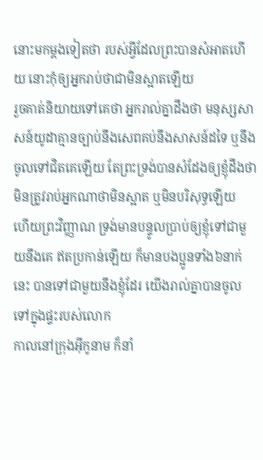នោះមកម្តងទៀតថា របស់អ្វីដែលព្រះបានសំអាតហើយ នោះកុំឲ្យអ្នករាប់ថាជាមិនស្អាតឡើយ
រួចគាត់និយាយទៅគេថា អ្នករាល់គ្នាដឹងថា មនុស្សសាសន៍យូដាគ្មានច្បាប់នឹងសេពគប់នឹងសាសន៍ដទៃ ឬនឹងចូលទៅជិតគេឡើយ តែព្រះទ្រង់បានសំដែងឲ្យខ្ញុំដឹងថា មិនត្រូវរាប់អ្នកណាថាមិនស្អាត ឬមិនបរិសុទ្ធឡើយ
ហើយព្រះវិញ្ញាណ ទ្រង់មានបន្ទូលប្រាប់ឲ្យខ្ញុំទៅជាមួយនឹងគេ ឥតប្រកាន់ឡើយ ក៏មានបងប្អូនទាំង៦នាក់នេះ បានទៅជាមួយនឹងខ្ញុំដែរ យើងរាល់គ្នាបានចូលទៅក្នុងផ្ទះរបស់លោក
កាលនៅក្រុងអ៊ីកូនាម ក៏នាំ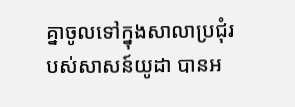គ្នាចូលទៅក្នុងសាលាប្រជុំរបស់សាសន៍យូដា បានអ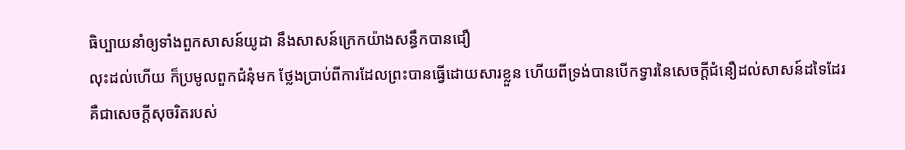ធិប្បាយនាំឲ្យទាំងពួកសាសន៍យូដា នឹងសាសន៍ក្រេកយ៉ាងសន្ធឹកបានជឿ
លុះដល់ហើយ ក៏ប្រមូលពួកជំនុំមក ថ្លែងប្រាប់ពីការដែលព្រះបានធ្វើដោយសារខ្លួន ហើយពីទ្រង់បានបើកទ្វារនៃសេចក្ដីជំនឿដល់សាសន៍ដទៃដែរ
គឺជាសេចក្ដីសុចរិតរបស់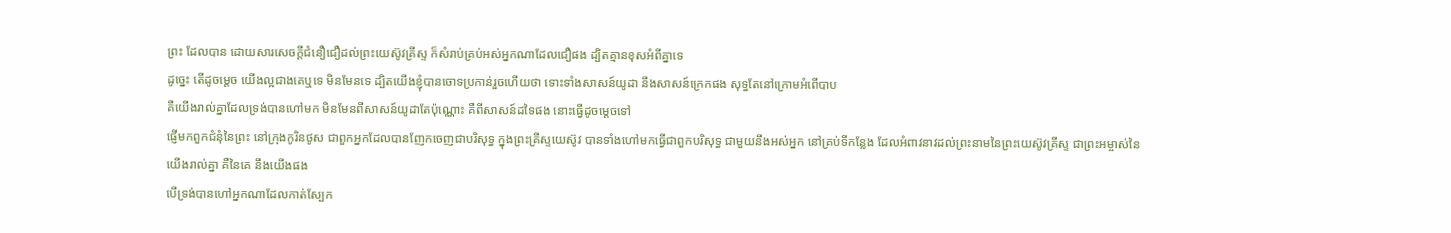ព្រះ ដែលបាន ដោយសារសេចក្ដីជំនឿជឿដល់ព្រះយេស៊ូវគ្រីស្ទ ក៏សំរាប់គ្រប់អស់អ្នកណាដែលជឿផង ដ្បិតគ្មានខុសអំពីគ្នាទេ
ដូច្នេះ តើដូចម្តេច យើងល្អជាងគេឬទេ មិនមែនទេ ដ្បិតយើងខ្ញុំបានចោទប្រកាន់រួចហើយថា ទោះទាំងសាសន៍យូដា នឹងសាសន៍ក្រេកផង សុទ្ធតែនៅក្រោមអំពើបាប
គឺយើងរាល់គ្នាដែលទ្រង់បានហៅមក មិនមែនពីសាសន៍យូដាតែប៉ុណ្ណោះ គឺពីសាសន៍ដទៃផង នោះធ្វើដូចម្តេចទៅ
ផ្ញើមកពួកជំនុំនៃព្រះ នៅក្រុងកូរិនថូស ជាពួកអ្នកដែលបានញែកចេញជាបរិសុទ្ធ ក្នុងព្រះគ្រីស្ទយេស៊ូវ បានទាំងហៅមកធ្វើជាពួកបរិសុទ្ធ ជាមួយនឹងអស់អ្នក នៅគ្រប់ទីកន្លែង ដែលអំពាវនាវដល់ព្រះនាមនៃព្រះយេស៊ូវគ្រីស្ទ ជាព្រះអម្ចាស់នៃយើងរាល់គ្នា គឺនៃគេ នឹងយើងផង
បើទ្រង់បានហៅអ្នកណាដែលកាត់ស្បែក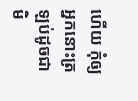ហើយ កុំឲ្យអ្នកនោះត្រឡប់ដូចជាមិ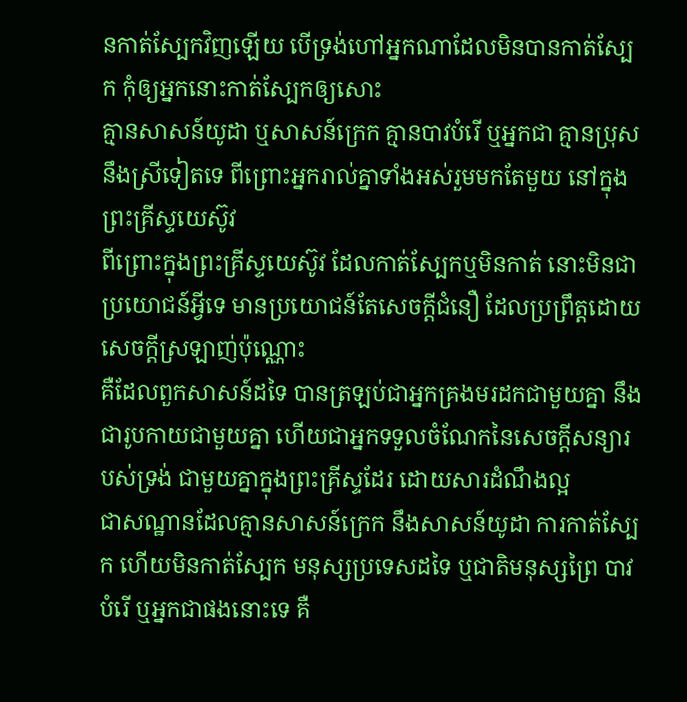នកាត់ស្បែកវិញឡើយ បើទ្រង់ហៅអ្នកណាដែលមិនបានកាត់ស្បែក កុំឲ្យអ្នកនោះកាត់ស្បែកឲ្យសោះ
គ្មានសាសន៍យូដា ឬសាសន៍ក្រេក គ្មានបាវបំរើ ឬអ្នកជា គ្មានប្រុស នឹងស្រីទៀតទេ ពីព្រោះអ្នករាល់គ្នាទាំងអស់រួមមកតែមួយ នៅក្នុងព្រះគ្រីស្ទយេស៊ូវ
ពីព្រោះក្នុងព្រះគ្រីស្ទយេស៊ូវ ដែលកាត់ស្បែកឬមិនកាត់ នោះមិនជាប្រយោជន៍អ្វីទេ មានប្រយោជន៍តែសេចក្ដីជំនឿ ដែលប្រព្រឹត្តដោយសេចក្ដីស្រឡាញ់ប៉ុណ្ណោះ
គឺដែលពួកសាសន៍ដទៃ បានត្រឡប់ជាអ្នកគ្រងមរដកជាមួយគ្នា នឹងជារូបកាយជាមួយគ្នា ហើយជាអ្នកទទួលចំណែកនៃសេចក្ដីសន្យារបស់ទ្រង់ ជាមួយគ្នាក្នុងព្រះគ្រីស្ទដែរ ដោយសារដំណឹងល្អ
ជាសណ្ឋានដែលគ្មានសាសន៍ក្រេក នឹងសាសន៍យូដា ការកាត់ស្បែក ហើយមិនកាត់ស្បែក មនុស្សប្រទេសដទៃ ឬជាតិមនុស្សព្រៃ បាវបំរើ ឬអ្នកជាផងនោះទេ គឺ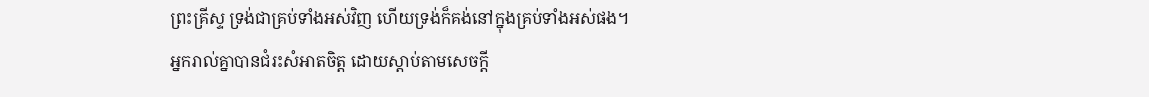ព្រះគ្រីស្ទ ទ្រង់ជាគ្រប់ទាំងអស់វិញ ហើយទ្រង់ក៏គង់នៅក្នុងគ្រប់ទាំងអស់ផង។
អ្នករាល់គ្នាបានជំរះសំអាតចិត្ត ដោយស្តាប់តាមសេចក្ដី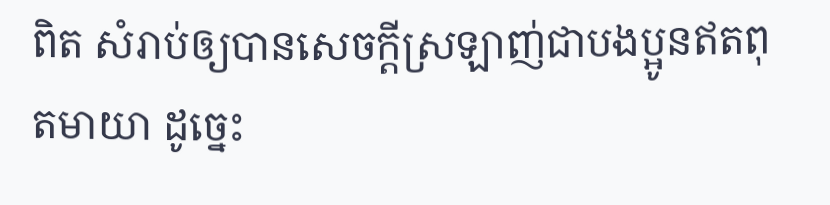ពិត សំរាប់ឲ្យបានសេចក្ដីស្រឡាញ់ជាបងប្អូនឥតពុតមាយា ដូច្នេះ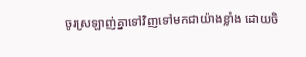ចូរស្រឡាញ់គ្នាទៅវិញទៅមកជាយ៉ាងខ្លាំង ដោយចិ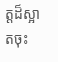ត្តដ៏ស្អាតចុះ